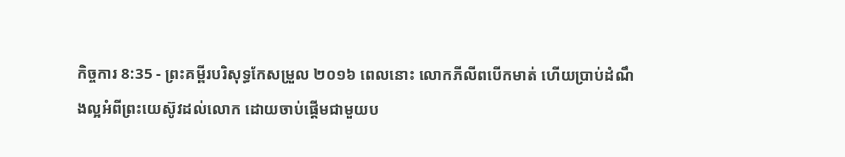កិច្ចការ 8:35 - ព្រះគម្ពីរបរិសុទ្ធកែសម្រួល ២០១៦ ពេលនោះ លោកភីលីពបើកមាត់ ហើយប្រាប់ដំណឹងល្អអំពីព្រះយេស៊ូវដល់លោក ដោយចាប់ផ្ដើមជាមួយប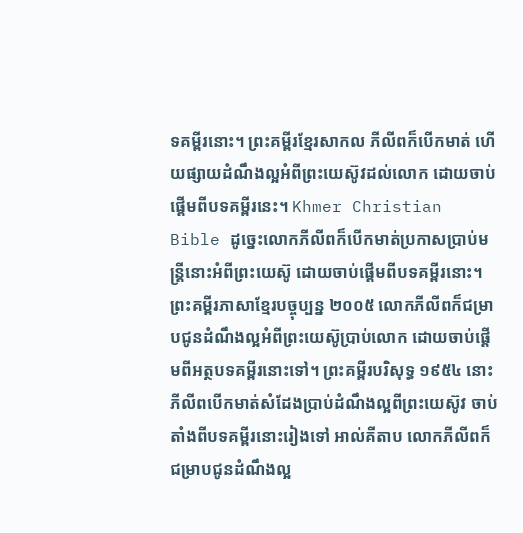ទគម្ពីរនោះ។ ព្រះគម្ពីរខ្មែរសាកល ភីលីពក៏បើកមាត់ ហើយផ្សាយដំណឹងល្អអំពីព្រះយេស៊ូវដល់លោក ដោយចាប់ផ្ដើមពីបទគម្ពីរនេះ។ Khmer Christian Bible ដូច្នេះលោកភីលីពក៏បើកមាត់ប្រកាសប្រាប់មន្ដ្រីនោះអំពីព្រះយេស៊ូ ដោយចាប់ផ្ដើមពីបទគម្ពីរនោះ។ ព្រះគម្ពីរភាសាខ្មែរបច្ចុប្បន្ន ២០០៥ លោកភីលីពក៏ជម្រាបជូនដំណឹងល្អអំពីព្រះយេស៊ូប្រាប់លោក ដោយចាប់ផ្ដើមពីអត្ថបទគម្ពីរនោះទៅ។ ព្រះគម្ពីរបរិសុទ្ធ ១៩៥៤ នោះភីលីពបើកមាត់សំដែងប្រាប់ដំណឹងល្អពីព្រះយេស៊ូវ ចាប់តាំងពីបទគម្ពីរនោះរៀងទៅ អាល់គីតាប លោកភីលីពក៏ជម្រាបជូនដំណឹងល្អ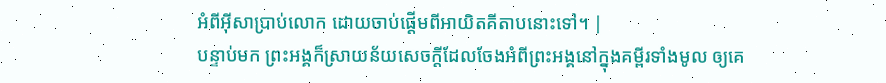អំពីអ៊ីសាប្រាប់លោក ដោយចាប់ផ្ដើមពីអាយិតគីតាបនោះទៅ។ |
បន្ទាប់មក ព្រះអង្គក៏ស្រាយន័យសេចក្តីដែលចែងអំពីព្រះអង្គនៅក្នុងគម្ពីរទាំងមូល ឲ្យគេ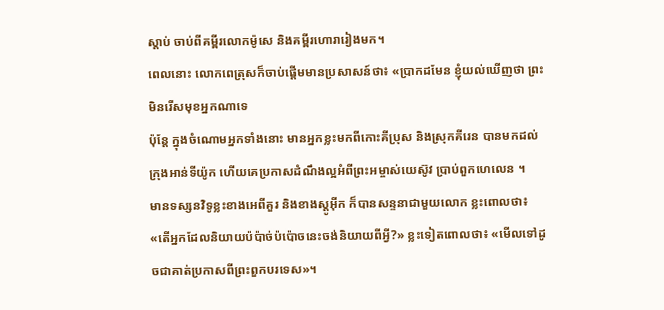ស្តាប់ ចាប់ពីគម្ពីរលោកម៉ូសេ និងគម្ពីរហោរារៀងមក។
ពេលនោះ លោកពេត្រុសក៏ចាប់ផ្តើមមានប្រសាសន៍ថា៖ «ប្រាកដមែន ខ្ញុំយល់ឃើញថា ព្រះមិនរើសមុខអ្នកណាទេ
ប៉ុន្ដែ ក្នុងចំណោមអ្នកទាំងនោះ មានអ្នកខ្លះមកពីកោះគីប្រុស និងស្រុកគីរេន បានមកដល់ក្រុងអាន់ទីយ៉ូក ហើយគេប្រកាសដំណឹងល្អអំពីព្រះអម្ចាស់យេស៊ូវ ប្រាប់ពួកហេលេន ។
មានទស្សនវិទូខ្លះខាងអេពីគួរ និងខាងស្តូអ៊ីក ក៏បានសន្ទនាជាមួយលោក ខ្លះពោលថា៖ «តើអ្នកដែលនិយាយប៉ប៉ាច់ប៉ប៉ោចនេះចង់និយាយពីអ្វី?» ខ្លះទៀតពោលថា៖ «មើលទៅដូចជាគាត់ប្រកាសពីព្រះពួកបរទេស»។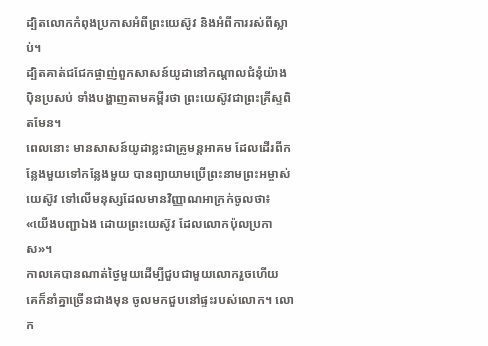ដ្បិតលោកកំពុងប្រកាសអំពីព្រះយេស៊ូវ និងអំពីការរស់ពីស្លាប់។
ដ្បិតគាត់ជជែកផ្ចាញ់ពួកសាសន៍យូដានៅកណ្តាលជំនុំយ៉ាងប៉ិនប្រសប់ ទាំងបង្ហាញតាមគម្ពីរថា ព្រះយេស៊ូវជាព្រះគ្រីស្ទពិតមែន។
ពេលនោះ មានសាសន៍យូដាខ្លះជាគ្រូមន្តអាគម ដែលដើរពីកន្លែងមួយទៅកន្លែងមួយ បានព្យាយាមប្រើព្រះនាមព្រះអម្ចាស់យេស៊ូវ ទៅលើមនុស្សដែលមានវិញ្ញាណអាក្រក់ចូលថា៖ «យើងបញ្ជាឯង ដោយព្រះយេស៊ូវ ដែលលោកប៉ុលប្រកាស»។
កាលគេបានណាត់ថ្ងៃមួយដើម្បីជួបជាមួយលោករួចហើយ គេក៏នាំគ្នាច្រើនជាងមុន ចូលមកជួបនៅផ្ទះរបស់លោក។ លោក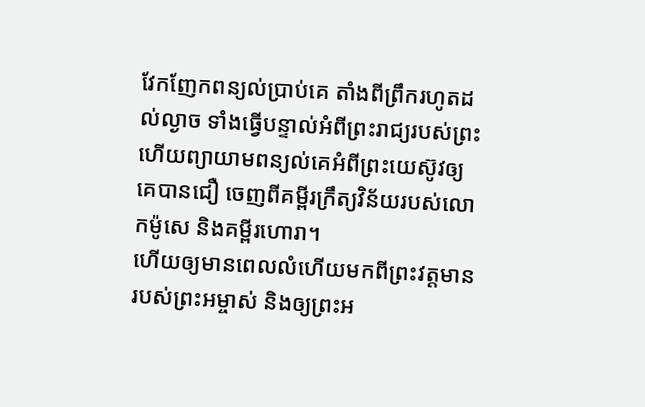វែកញែកពន្យល់ប្រាប់គេ តាំងពីព្រឹករហូតដល់ល្ងាច ទាំងធ្វើបន្ទាល់អំពីព្រះរាជ្យរបស់ព្រះ ហើយព្យាយាមពន្យល់គេអំពីព្រះយេស៊ូវឲ្យគេបានជឿ ចេញពីគម្ពីរក្រឹត្យវិន័យរបស់លោកម៉ូសេ និងគម្ពីរហោរា។
ហើយឲ្យមានពេលលំហើយមកពីព្រះវត្តមានរបស់ព្រះអម្ចាស់ និងឲ្យព្រះអ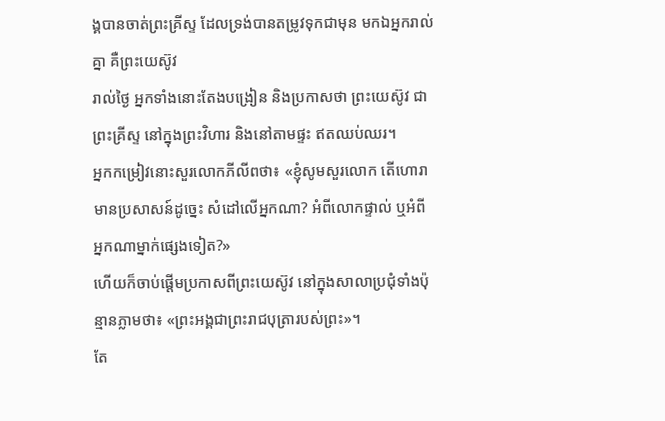ង្គបានចាត់ព្រះគ្រីស្ទ ដែលទ្រង់បានតម្រូវទុកជាមុន មកឯអ្នករាល់គ្នា គឺព្រះយេស៊ូវ
រាល់ថ្ងៃ អ្នកទាំងនោះតែងបង្រៀន និងប្រកាសថា ព្រះយេស៊ូវ ជាព្រះគ្រីស្ទ នៅក្នុងព្រះវិហារ និងនៅតាមផ្ទះ ឥតឈប់ឈរ។
អ្នកកម្រៀវនោះសួរលោកភីលីពថា៖ «ខ្ញុំសូមសួរលោក តើហោរាមានប្រសាសន៍ដូច្នេះ សំដៅលើអ្នកណា? អំពីលោកផ្ទាល់ ឬអំពីអ្នកណាម្នាក់ផ្សេងទៀត?»
ហើយក៏ចាប់ផ្តើមប្រកាសពីព្រះយេស៊ូវ នៅក្នុងសាលាប្រជុំទាំងប៉ុន្មានភ្លាមថា៖ «ព្រះអង្គជាព្រះរាជបុត្រារបស់ព្រះ»។
តែ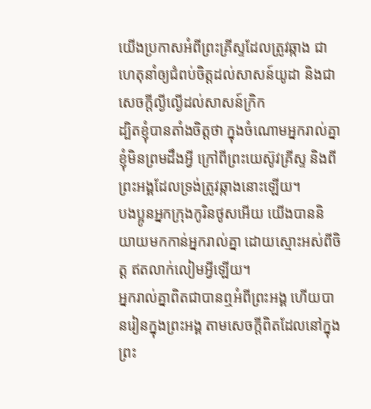យើងប្រកាសអំពីព្រះគ្រីស្ទដែលត្រូវឆ្កាង ជាហេតុនាំឲ្យជំពប់ចិត្តដល់សាសន៍យូដា និងជាសេចក្តីល្ងីល្ងើដល់សាសន៍ក្រិក
ដ្បិតខ្ញុំបានតាំងចិត្តថា ក្នុងចំណោមអ្នករាល់គ្នា ខ្ញុំមិនព្រមដឹងអ្វី ក្រៅពីព្រះយេស៊ូវគ្រីស្ទ និងពីព្រះអង្គដែលទ្រង់ត្រូវឆ្កាងនោះឡើយ។
បងប្អូនអ្នកក្រុងកូរិនថូសអើយ យើងបាននិយាយមកកាន់អ្នករាល់គ្នា ដោយស្មោះអស់ពីចិត្ត ឥតលាក់លៀមអ្វីឡើយ។
អ្នករាល់គ្នាពិតជាបានឮអំពីព្រះអង្គ ហើយបានរៀនក្នុងព្រះអង្គ តាមសេចក្តីពិតដែលនៅក្នុងព្រះ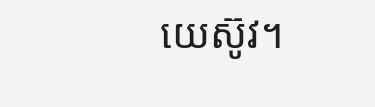យេស៊ូវ។